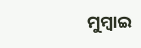ମୁମ୍ବାଇ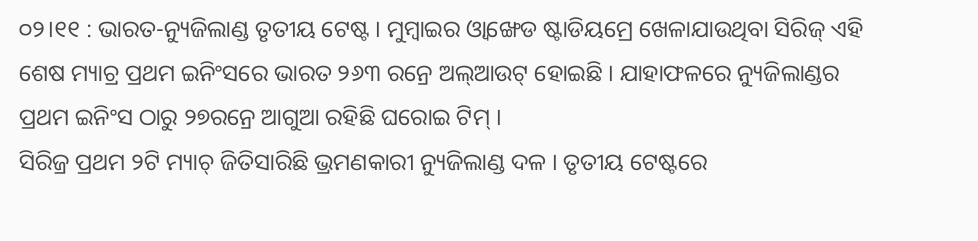୦୨।୧୧ : ଭାରତ-ନ୍ୟୁଜିଲାଣ୍ଡ ତୃତୀୟ ଟେଷ୍ଟ । ମୁମ୍ବାଇର ଓ୍ୱାଙ୍ଖେଡ ଷ୍ଟାଡିୟମ୍ରେ ଖେଳାଯାଉଥିବା ସିରିଜ୍ ଏହି ଶେଷ ମ୍ୟାଚ୍ର ପ୍ରଥମ ଇନିଂସରେ ଭାରତ ୨୬୩ ରନ୍ରେ ଅଲ୍ଆଉଟ୍ ହୋଇଛି । ଯାହାଫଳରେ ନ୍ୟୁଜିଲାଣ୍ଡର ପ୍ରଥମ ଇନିଂସ ଠାରୁ ୨୭ରନ୍ରେ ଆଗୁଆ ରହିଛି ଘରୋଇ ଟିମ୍ ।
ସିରିଜ୍ର ପ୍ରଥମ ୨ଟି ମ୍ୟାଚ୍ ଜିତିସାରିଛି ଭ୍ରମଣକାରୀ ନ୍ୟୁଜିଲାଣ୍ଡ ଦଳ । ତୃତୀୟ ଟେଷ୍ଟରେ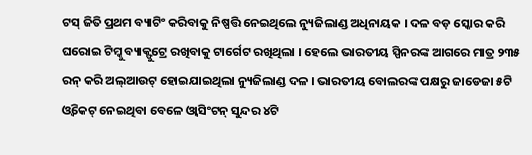ଟସ୍ ଜିତି ପ୍ରଥମ ବ୍ୟାଟିଂ କରିବାକୁ ନିଷ୍ପତ୍ତି ନେଇଥିଲେ ନ୍ୟୁଜିଲାଣ୍ଡ ଅଧିନାୟକ । ଦଳ ବଡ଼ ସ୍କୋର କରି ଘରୋଇ ଟିମ୍କୁ ବ୍ୟାକ୍ଫୁଟ୍ରେ ରଖିବାକୁ ଟାର୍ଗେଟ ରଖିଥିଲା । ହେଲେ ଭାରତୀୟ ସ୍ପିନରଙ୍କ ଆଗରେ ମାତ୍ର ୨୩୫ ରନ୍ କରି ଅଲ୍ଆଉଟ୍ ହୋଇଯାଇଥିଲା ନ୍ୟୁଜିଲାଣ୍ଡ ଦଳ । ଭାରତୀୟ ବୋଲରଙ୍କ ପକ୍ଷରୁ ଜାଡେଜା ୫ଟି ଓ୍ୱିକେଟ୍ ନେଇଥିବା ବେଳେ ଓ୍ୱାସିଂଟନ୍ ସୁନ୍ଦର ୪ଟି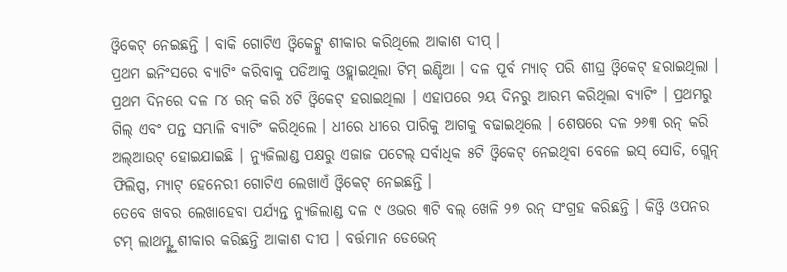ଓ୍ୱିକେଟ୍ ନେଇଛନ୍ତି । ବାକି ଗୋଟିଏ ଓ୍ୱିକେଟ୍କୁ ଶୀକାର କରିଥିଲେ ଆକାଶ ଦୀପ୍ ।
ପ୍ରଥମ ଇନିଂସରେ ବ୍ୟାଟିଂ କରିବାକୁ ପଡିଆକୁ ଓହ୍ଲାଇଥିଲା ଟିମ୍ ଇଣ୍ଡିଆ । ଦଳ ପୂର୍ବ ମ୍ୟାଚ୍ ପରି ଶୀଘ୍ର ଓ୍ୱିକେଟ୍ ହରାଇଥିଲା । ପ୍ରଥମ ଦିନରେ ଦଳ ୮୪ ରନ୍ କରି ୪ଟି ଓ୍ୱିକେଟ୍ ହରାଇଥିଲା । ଏହାପରେ ୨ୟ ଦିନରୁ ଆରମ୍ଭ କରିଥିଲା ବ୍ୟାଟିଂ । ପ୍ରଥମରୁ ଗିଲ୍ ଏବଂ ପନ୍ତ ସମ୍ଭାଳି ବ୍ୟାଟିଂ କରିଥିଲେ । ଧୀରେ ଧୀରେ ପାରିକୁ ଆଗକୁ ବଢାଇଥିଲେ । ଶେଷରେ ଦଳ ୨୬୩ ରନ୍ କରି ଅଲ୍ଆଉଟ୍ ହୋଇଯାଇଛି । ନ୍ୟୁଜିଲାଣ୍ଡ ପକ୍ଷରୁ ଏଜାଜ ପଟେଲ୍ ସର୍ବାଧିକ ୫ଟି ଓ୍ୱିକେଟ୍ ନେଇଥିବା ବେଳେ ଇସ୍ ସୋଡି, ଗ୍ଲେନ୍ ଫିଲିପ୍ସ, ମ୍ୟାଟ୍ ହେନେରୀ ଗୋଟିଏ ଲେଖାଏଁ ଓ୍ୱିକେଟ୍ ନେଇଛନ୍ତି ।
ତେବେ ଖବର ଲେଖାହେବା ପର୍ଯ୍ୟନ୍ତ ନ୍ୟୁଜିଲାଣ୍ଡ ଦଳ ୯ ଓଭର ୩ଟି ବଲ୍ ଖେଳି ୨୭ ରନ୍ ସଂଗ୍ରହ କରିଛନ୍ତି । କିଓ୍ୱି ଓପନର ଟମ୍ ଲାଥମ୍ଙ୍କୁ ଶୀକାର କରିଛନ୍ତି ଆକାଶ ଦୀପ । ବର୍ତ୍ତମାନ ଡେଭେନ୍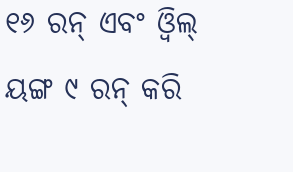୧୬ ରନ୍ ଏବଂ ଓ୍ୱିଲ୍ ୟଙ୍ଗ ୯ ରନ୍ କରି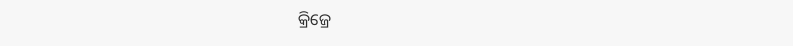କ୍ରିଜ୍ରେ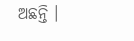ଅଛନ୍ତି ।